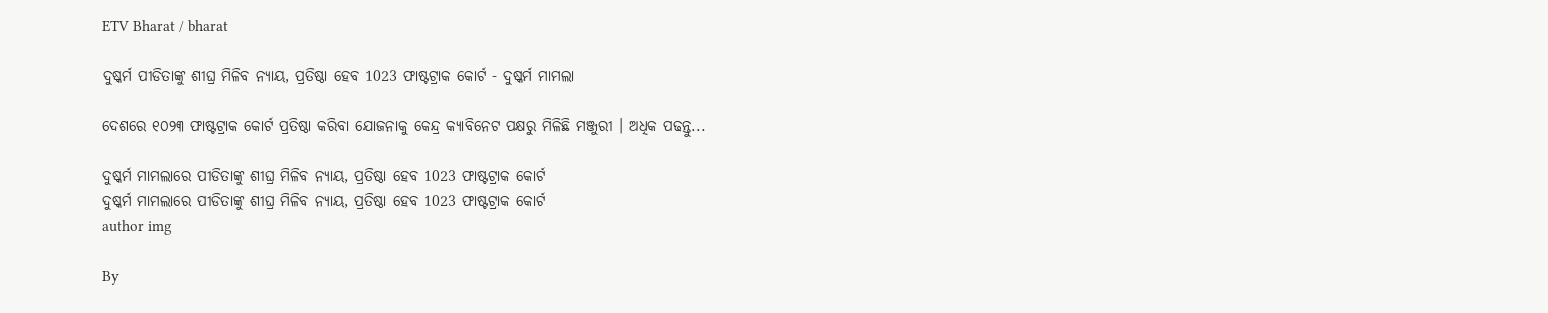ETV Bharat / bharat

ଦୁଷ୍କର୍ମ ପୀଡିତାଙ୍କୁ ଶୀଘ୍ର ମିଳିବ ନ୍ୟାୟ, ପ୍ରତିଷ୍ଠା ହେବ 1023 ଫାଷ୍ଟଟ୍ରାକ କୋର୍ଟ - ଦୁଷ୍କର୍ମ ମାମଲା

ଦେଶରେ ୧୦୨୩ ଫାଷ୍ଟଟ୍ରାକ କୋର୍ଟ ପ୍ରତିଷ୍ଠା କରିବା ଯୋଜନାକୁ କେନ୍ଦ୍ର କ୍ୟାବିନେଟ ପକ୍ଷରୁ ମିଳିଛି ମଞ୍ଜୁରୀ । ଅଧିକ ପଢନ୍ତୁ...

ଦୁଷ୍କର୍ମ ମାମଲାରେ ପୀଡିତାଙ୍କୁ ଶୀଘ୍ର ମିଳିବ ନ୍ୟାୟ, ପ୍ରତିଷ୍ଠା ହେବ 1023 ଫାଷ୍ଟଟ୍ରାକ କୋର୍ଟ
ଦୁଷ୍କର୍ମ ମାମଲାରେ ପୀଡିତାଙ୍କୁ ଶୀଘ୍ର ମିଳିବ ନ୍ୟାୟ, ପ୍ରତିଷ୍ଠା ହେବ 1023 ଫାଷ୍ଟଟ୍ରାକ କୋର୍ଟ
author img

By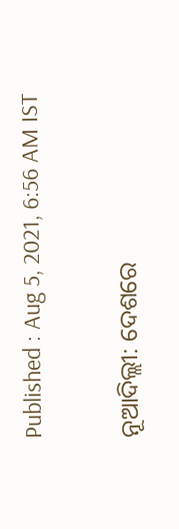Published : Aug 5, 2021, 6:56 AM IST

ନୂଆଦିଲ୍ଲୀ: ଦେଶରେ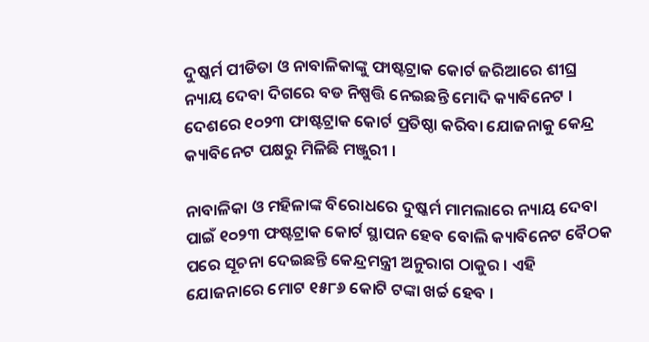ଦୁଷ୍କର୍ମ ପୀଡିତା ଓ ନାବାଳିକାଙ୍କୁ ଫାଷ୍ଟଟ୍ରାକ କୋର୍ଟ ଜରିଆରେ ଶୀଘ୍ର ନ୍ୟାୟ ଦେବା ଦିଗରେ ବଡ ନିଷ୍ପତ୍ତି ନେଇଛନ୍ତି ମୋଦି କ୍ୟାବିନେଟ । ଦେଶରେ ୧୦୨୩ ଫାଷ୍ଟଟ୍ରାକ କୋର୍ଟ ପ୍ରତିଷ୍ଠା କରିବା ଯୋଜନାକୁ କେନ୍ଦ୍ର କ୍ୟାବିନେଟ ପକ୍ଷରୁ ମିଳିଛି ମଞ୍ଜୁରୀ ।

ନାବାଳିକା ଓ ମହିଳାଙ୍କ ବିରୋଧରେ ଦୁଷ୍କର୍ମ ମାମଲାରେ ନ୍ୟାୟ ଦେବା ପାଇଁ ୧୦୨୩ ଫଷ୍ଟଟ୍ରାକ କୋର୍ଟ ସ୍ଥାପନ ହେବ ବୋଲି କ୍ୟାବିନେଟ ବୈଠକ ପରେ ସୂଚନା ଦେଇଛନ୍ତି କେନ୍ଦ୍ରମନ୍ତ୍ରୀ ଅନୁରାଗ ଠାକୁର । ଏହି ଯୋଜନାରେ ମୋଟ ୧୫୮୬ କୋଟି ଟଙ୍କା ଖର୍ଚ୍ଚ ହେବ ।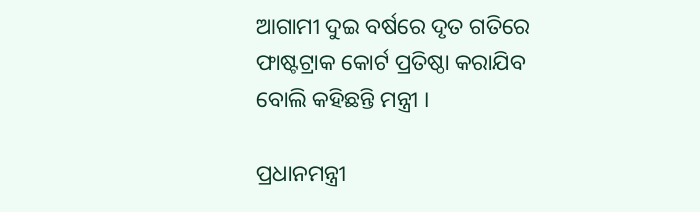ଆଗାମୀ ଦୁଇ ବର୍ଷରେ ଦୃତ ଗତିରେ ଫାଷ୍ଟଟ୍ରାକ କୋର୍ଟ ପ୍ରତିଷ୍ଠା କରାଯିବ ବୋଲି କହିଛନ୍ତି ମନ୍ତ୍ରୀ ।

ପ୍ରଧାନମନ୍ତ୍ରୀ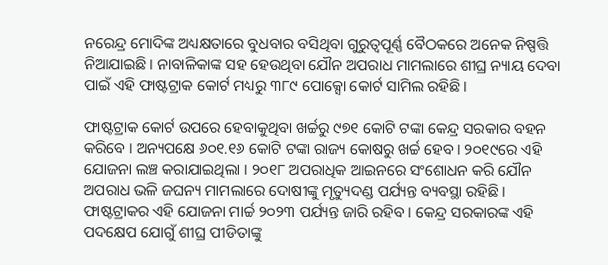ନରେନ୍ଦ୍ର ମୋଦିଙ୍କ ଅଧ୍ୟକ୍ଷତାରେ ବୁଧବାର ବସିଥିବା ଗୁରୁତ୍ବପୂର୍ଣ୍ଣ ବୈଠକରେ ଅନେକ ନିଷ୍ପତ୍ତି ନିଆଯାଇଛି । ନାବାଳିକାଙ୍କ ସହ ହେଉଥିବା ଯୌନ ଅପରାଧ ମାମଲାରେ ଶୀଘ୍ର ନ୍ୟାୟ ଦେବା ପାଇଁ ଏହି ଫାଷ୍ଟଟ୍ରାକ କୋର୍ଟ ମଧ୍ୟରୁ ୩୮୯ ପୋକ୍ସୋ କୋର୍ଟ ସାମିଲ ରହିଛି ।

ଫାଷ୍ଟଟ୍ରାକ କୋର୍ଟ ଉପରେ ହେବାକୁଥିବା ଖର୍ଚ୍ଚରୁ ୯୭୧ କୋଟି ଟଙ୍କା କେନ୍ଦ୍ର ସରକାର ବହନ କରିବେ । ଅନ୍ୟପକ୍ଷେ ୬୦୧.୧୬ କୋଟି ଟଙ୍କା ରାଜ୍ୟ କୋଷରୁ ଖର୍ଚ୍ଚ ହେବ। ୨୦୧୯ରେ ଏହି ଯୋଜନା ଲଞ୍ଚ କରାଯାଇଥିଲା । ୨୦୧୮ ଅପରାଧିକ ଆଇନରେ ସଂଶୋଧନ କରି ଯୌନ ଅପରାଧ ଭଳି ଜଘନ୍ୟ ମାମଲାରେ ଦୋଷୀଙ୍କୁ ମୃତ୍ୟୁଦଣ୍ଡ ପର୍ଯ୍ୟନ୍ତ ବ୍ୟବସ୍ଥା ରହିଛି । ଫାଷ୍ଟଟ୍ରାକର ଏହି ଯୋଜନା ମାର୍ଚ୍ଚ ୨୦୨୩ ପର୍ଯ୍ୟନ୍ତ ଜାରି ରହିବ । କେନ୍ଦ୍ର ସରକାରଙ୍କ ଏହି ପଦକ୍ଷେପ ଯୋଗୁଁ ଶୀଘ୍ର ପୀଡିତାଙ୍କୁ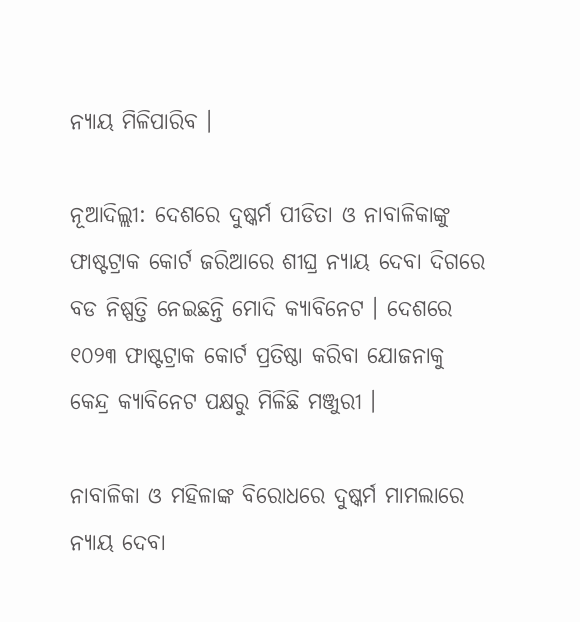ନ୍ୟାୟ ମିଳିପାରିବ ।

ନୂଆଦିଲ୍ଲୀ: ଦେଶରେ ଦୁଷ୍କର୍ମ ପୀଡିତା ଓ ନାବାଳିକାଙ୍କୁ ଫାଷ୍ଟଟ୍ରାକ କୋର୍ଟ ଜରିଆରେ ଶୀଘ୍ର ନ୍ୟାୟ ଦେବା ଦିଗରେ ବଡ ନିଷ୍ପତ୍ତି ନେଇଛନ୍ତି ମୋଦି କ୍ୟାବିନେଟ । ଦେଶରେ ୧୦୨୩ ଫାଷ୍ଟଟ୍ରାକ କୋର୍ଟ ପ୍ରତିଷ୍ଠା କରିବା ଯୋଜନାକୁ କେନ୍ଦ୍ର କ୍ୟାବିନେଟ ପକ୍ଷରୁ ମିଳିଛି ମଞ୍ଜୁରୀ ।

ନାବାଳିକା ଓ ମହିଳାଙ୍କ ବିରୋଧରେ ଦୁଷ୍କର୍ମ ମାମଲାରେ ନ୍ୟାୟ ଦେବା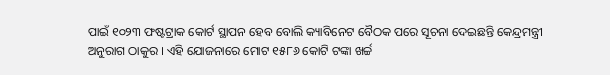ପାଇଁ ୧୦୨୩ ଫଷ୍ଟଟ୍ରାକ କୋର୍ଟ ସ୍ଥାପନ ହେବ ବୋଲି କ୍ୟାବିନେଟ ବୈଠକ ପରେ ସୂଚନା ଦେଇଛନ୍ତି କେନ୍ଦ୍ରମନ୍ତ୍ରୀ ଅନୁରାଗ ଠାକୁର । ଏହି ଯୋଜନାରେ ମୋଟ ୧୫୮୬ କୋଟି ଟଙ୍କା ଖର୍ଚ୍ଚ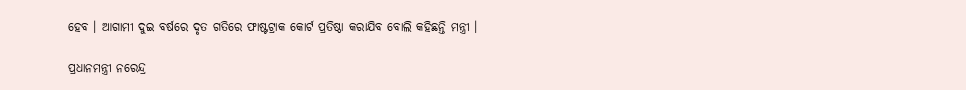ହେବ । ଆଗାମୀ ଦୁଇ ବର୍ଷରେ ଦୃତ ଗତିରେ ଫାଷ୍ଟଟ୍ରାକ କୋର୍ଟ ପ୍ରତିଷ୍ଠା କରାଯିବ ବୋଲି କହିଛନ୍ତି ମନ୍ତ୍ରୀ ।

ପ୍ରଧାନମନ୍ତ୍ରୀ ନରେନ୍ଦ୍ର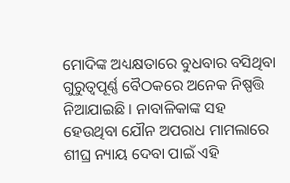ମୋଦିଙ୍କ ଅଧ୍ୟକ୍ଷତାରେ ବୁଧବାର ବସିଥିବା ଗୁରୁତ୍ବପୂର୍ଣ୍ଣ ବୈଠକରେ ଅନେକ ନିଷ୍ପତ୍ତି ନିଆଯାଇଛି । ନାବାଳିକାଙ୍କ ସହ ହେଉଥିବା ଯୌନ ଅପରାଧ ମାମଲାରେ ଶୀଘ୍ର ନ୍ୟାୟ ଦେବା ପାଇଁ ଏହି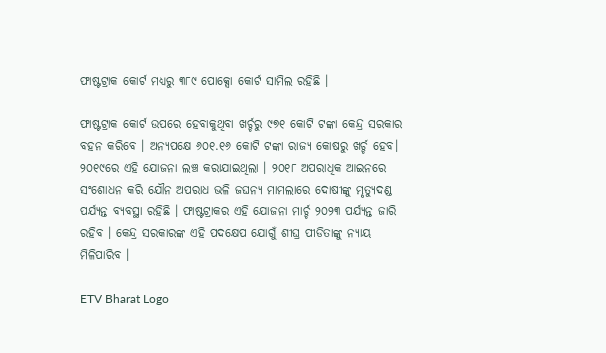ଫାଷ୍ଟଟ୍ରାକ କୋର୍ଟ ମଧ୍ୟରୁ ୩୮୯ ପୋକ୍ସୋ କୋର୍ଟ ସାମିଲ ରହିଛି ।

ଫାଷ୍ଟଟ୍ରାକ କୋର୍ଟ ଉପରେ ହେବାକୁଥିବା ଖର୍ଚ୍ଚରୁ ୯୭୧ କୋଟି ଟଙ୍କା କେନ୍ଦ୍ର ସରକାର ବହନ କରିବେ । ଅନ୍ୟପକ୍ଷେ ୬୦୧.୧୬ କୋଟି ଟଙ୍କା ରାଜ୍ୟ କୋଷରୁ ଖର୍ଚ୍ଚ ହେବ। ୨୦୧୯ରେ ଏହି ଯୋଜନା ଲଞ୍ଚ କରାଯାଇଥିଲା । ୨୦୧୮ ଅପରାଧିକ ଆଇନରେ ସଂଶୋଧନ କରି ଯୌନ ଅପରାଧ ଭଳି ଜଘନ୍ୟ ମାମଲାରେ ଦୋଷୀଙ୍କୁ ମୃତ୍ୟୁଦଣ୍ଡ ପର୍ଯ୍ୟନ୍ତ ବ୍ୟବସ୍ଥା ରହିଛି । ଫାଷ୍ଟଟ୍ରାକର ଏହି ଯୋଜନା ମାର୍ଚ୍ଚ ୨୦୨୩ ପର୍ଯ୍ୟନ୍ତ ଜାରି ରହିବ । କେନ୍ଦ୍ର ସରକାରଙ୍କ ଏହି ପଦକ୍ଷେପ ଯୋଗୁଁ ଶୀଘ୍ର ପୀଡିତାଙ୍କୁ ନ୍ୟାୟ ମିଳିପାରିବ ।

ETV Bharat Logo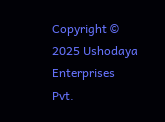Copyright © 2025 Ushodaya Enterprises Pvt.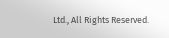Ltd., All Rights Reserved.